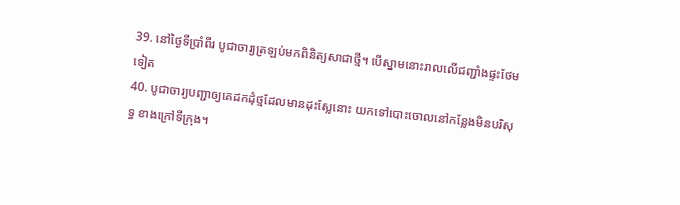39. នៅថ្ងៃទីប្រាំពីរ បូជាចារ្យត្រឡប់មកពិនិត្យសាជាថ្មី។ បើស្នាមនោះរាលលើជញ្ជាំងផ្ទះថែមទៀត
40. បូជាចារ្យបញ្ជាឲ្យគេដកដុំថ្មដែលមានដុះស្លែនោះ យកទៅបោះចោលនៅកន្លែងមិនបរិសុទ្ធ ខាងក្រៅទីក្រុង។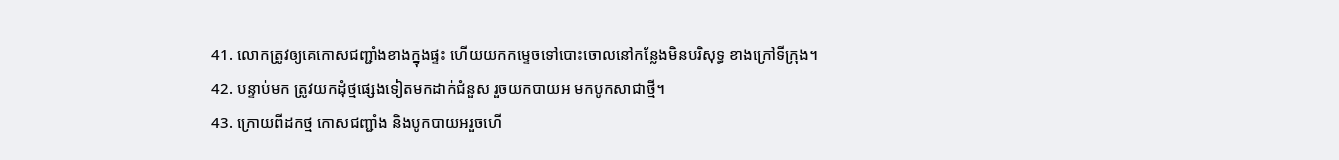41. លោកត្រូវឲ្យគេកោសជញ្ជាំងខាងក្នុងផ្ទះ ហើយយកកម្ទេចទៅបោះចោលនៅកន្លែងមិនបរិសុទ្ធ ខាងក្រៅទីក្រុង។
42. បន្ទាប់មក ត្រូវយកដុំថ្មផ្សេងទៀតមកដាក់ជំនួស រួចយកបាយអ មកបូកសាជាថ្មី។
43. ក្រោយពីដកថ្ម កោសជញ្ជាំង និងបូកបាយអរួចហើ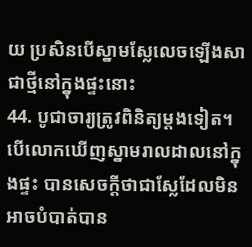យ ប្រសិនបើស្នាមស្លែលេចឡើងសាជាថ្មីនៅក្នុងផ្ទះនោះ
44. បូជាចារ្យត្រូវពិនិត្យម្ដងទៀត។ បើលោកឃើញស្នាមរាលដាលនៅក្នុងផ្ទះ បានសេចក្ដីថាជាស្លែដែលមិនអាចបំបាត់បាន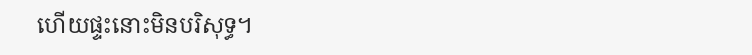ហើយផ្ទះនោះមិនបរិសុទ្ធ។